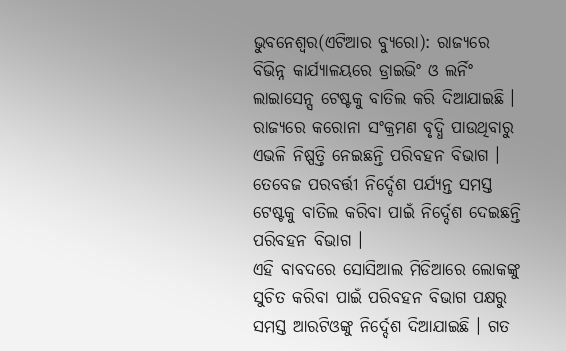ଭୁବନେଶ୍ୱର(ଏଟିଆର ବ୍ୟୁରୋ): ରାଜ୍ୟରେ ବିଭିନ୍ନ କାର୍ଯ୍ୟାଳୟରେ ଡ୍ରାଇଭିଂ ଓ ଲର୍ନିଂ ଲାଇାସେନ୍ସ ଟେଷ୍ଟକୁ ବାତିଲ କରି ଦିଆଯାଇଛି । ରାଜ୍ୟରେ କରୋନା ସଂକ୍ରମଣ ବୃଦ୍ଧି ପାଉଥିବାରୁ ଏଭଳି ନିଷ୍ପତ୍ତି ନେଇଛନ୍ତି ପରିବହନ ବିଭାଗ । ତେବେଜ ପରବର୍ତ୍ତୀ ନିର୍ଦ୍ଦେଶ ପର୍ଯ୍ୟନ୍ତ ସମସ୍ତ ଟେଷ୍ଟକୁ ବାତିଲ କରିବା ପାଇଁ ନିର୍ଦ୍ଦେଶ ଦେଇଛନ୍ତି ପରିବହନ ବିଭାଗ ।
ଏହି ବାବଦରେ ସୋସିଆଲ ମିଡିଆରେ ଲୋକଙ୍କୁ ସୁଚିତ କରିବା ପାଇଁ ପରିବହନ ବିଭାଗ ପକ୍ଷରୁ ସମସ୍ତ ଆରଟିଓଙ୍କୁ ନିର୍ଦ୍ଦେଶ ଦିଆଯାଇଛି । ଗତ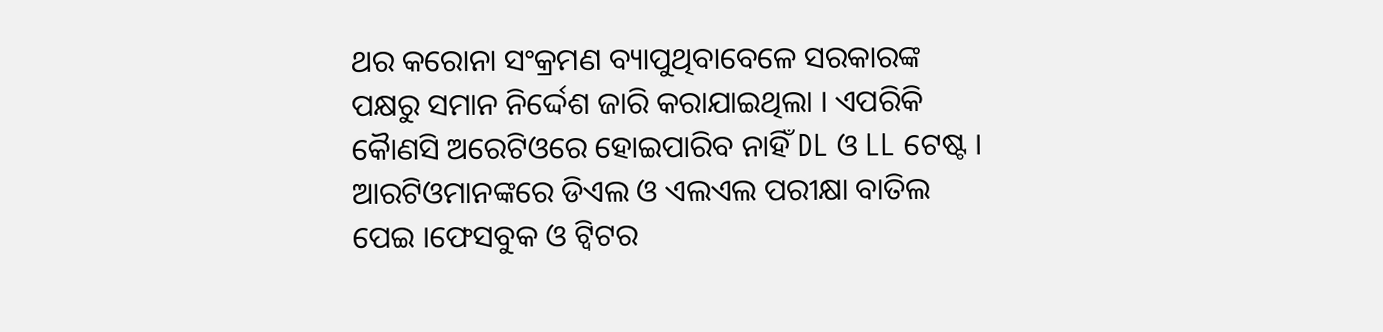ଥର କରୋନା ସଂକ୍ରମଣ ବ୍ୟାପୁଥିବାବେଳେ ସରକାରଙ୍କ ପକ୍ଷରୁ ସମାନ ନିର୍ଦ୍ଦେଶ ଜାରି କରାଯାଇଥିଲା । ଏପରିକି କୈାଣସି ଅରେଟିଓରେ ହୋଇପାରିବ ନାହିଁ DL ଓ LL ଟେଷ୍ଟ । ଆରଟିଓମାନଙ୍କରେ ଡିଏଲ ଓ ଏଲଏଲ ପରୀକ୍ଷା ବାତିଲ ପେଇ ।ଫେସବୁକ ଓ ଟ୍ୱିଟର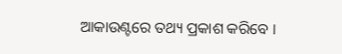ଆକାଉଣ୍ଟରେ ତଥ୍ୟ ପ୍ରକାଶ କରିବେ ।